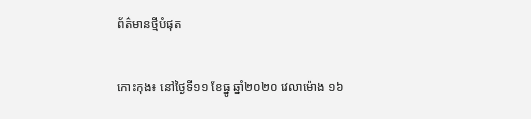ព័ត៌មានថ្មីបំផុត


កោះកុង៖ នៅថ្ងៃទី១១ ខែធ្នូ ឆ្នាំ២០២០ វេលាម៉ោង ១៦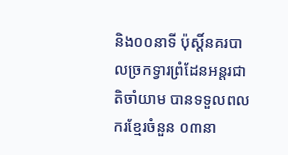និង០០នាទី ប៉ុស្តិ៍នគរបាលច្រកទ្វារព្រំដែនអន្តរជាតិចាំយាម បានទទួលពលករខ្មែរចំនួន ០៣នា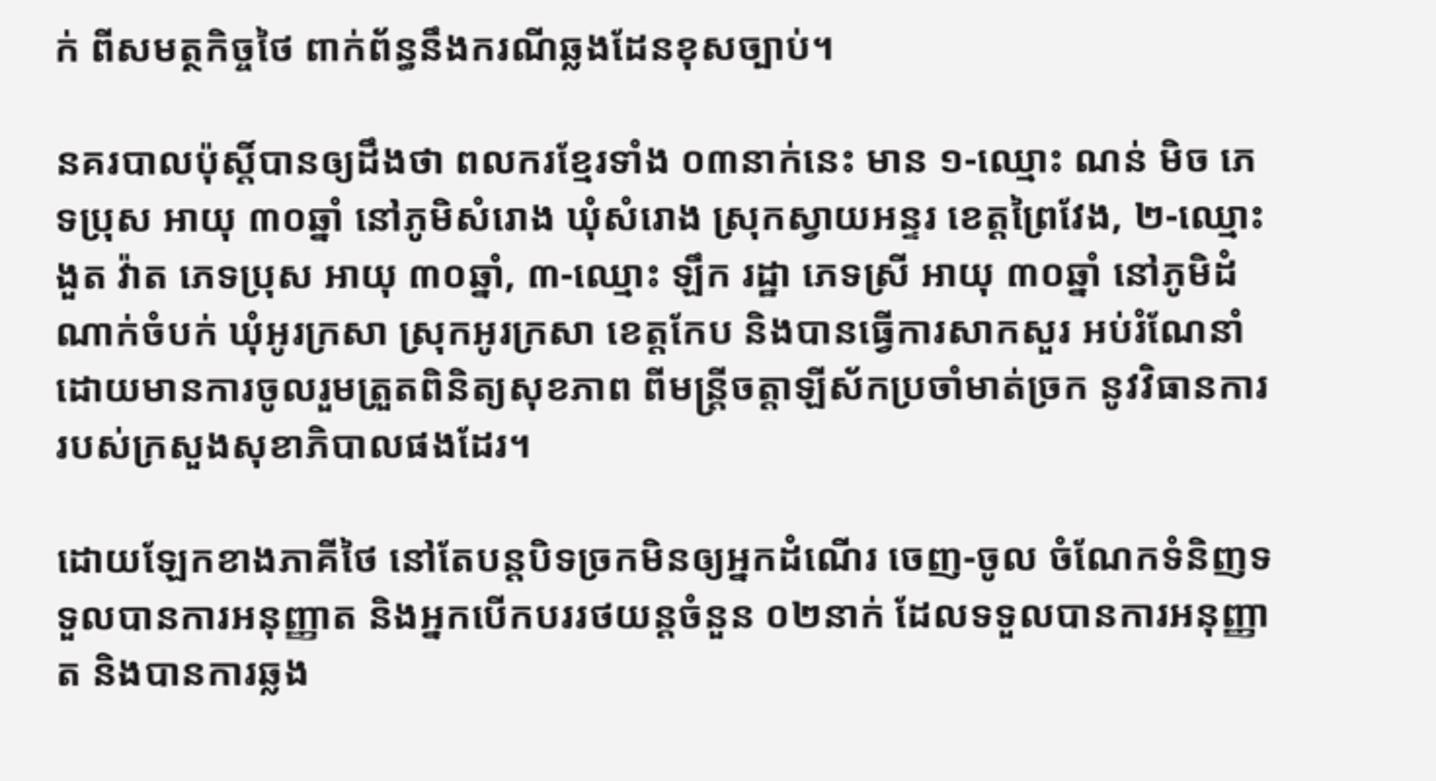ក់ ពីសមត្ថកិច្ចថៃ ពាក់ព័ន្ធនឹងករណីឆ្លងដែនខុសច្បាប់។

នគរបាលប៉ុស្តិ៍បានឲ្យដឹងថា ពលករខ្មែរទាំង ០៣នាក់នេះ មាន ១-ឈ្មោះ ណន់ មិច ភេទប្រុស អាយុ ៣០ឆ្នាំ នៅភូមិសំរោង ឃុំសំរោង ស្រុកស្វាយអន្ទរ ខេត្តព្រៃវែង, ២-ឈ្មោះ ងួត វ៉ាត ភេទប្រុស អាយុ ៣០ឆ្នាំ, ៣-ឈ្មោះ ឡឹក រដ្ឋា ភេទស្រី អាយុ ៣០ឆ្នាំ នៅភូមិដំណាក់ចំបក់ ឃុំអូរក្រសា ស្រុកអូរក្រសា ខេត្តកែប និងបានធ្វើការសាកសួរ អប់រំណែនាំ ដោយមានការចូលរួមត្រួតពិនិត្យសុខភាព ពីមន្រ្តីចត្តាឡីស័កប្រចាំមាត់ច្រក នូវវិធានការរបស់ក្រសួងសុខាភិបាលផងដែរ។

ដោយឡែកខាងភាគីថៃ នៅតែបន្តបិទច្រកមិនឲ្យអ្នកដំណើរ ចេញ-ចូល ចំណែកទំនិញទទួលបានការអនុញ្ញាត និងអ្នកបើកបររថយន្តចំនួន ០២នាក់ ដែលទទួលបានការអនុញ្ញាត និងបានការឆ្លង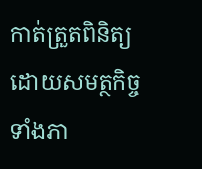កាត់ត្រួតពិនិត្យ ដោយសមត្ថកិច្ចទាំងភា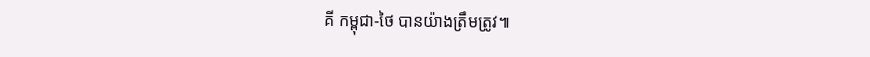គី កម្ពុជា-ថៃ បានយ៉ាងត្រឹមត្រូវ៕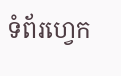ទំព័រហ្វេក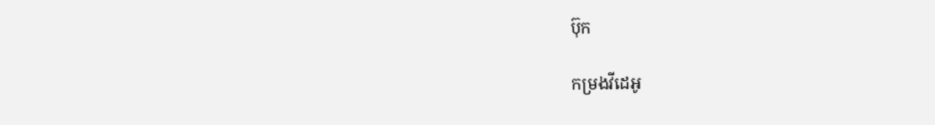ប៊ុក

កម្រងវីដេអូ